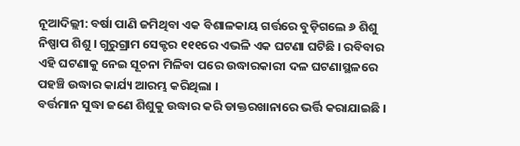ନୂଆଦିଲ୍ଲୀ: ବର୍ଷା ପାଣି ଜମିଥିବା ଏକ ବିଶାଳକାୟ ଗର୍ତ୍ତରେ ବୁଡ଼ିଗଲେ ୬ ଶିଶୁ ନିଷ୍ପାପ ଶିଶୁ । ଗୁରୁଗ୍ରାମ ସେକ୍ଟର ୧୧୧ରେ ଏଭଳି ଏକ ଘଟଣା ଘଟିଛି । ରବିବାର ଏହି ଘଟଣାକୁ ନେଇ ସୂଚନା ମିଳିବା ପରେ ଉଦ୍ଧାରକାରୀ ଦଳ ଘଟଣାସ୍ଥଳରେ ପହଞ୍ଚି ଉଦ୍ଧାର କାର୍ଯ୍ୟ ଆରମ୍ଭ କରିଥିଲା ।
ବର୍ତ୍ତମାନ ସୁଦ୍ଧା ଜଣେ ଶିଶୁକୁ ଉଦ୍ଧାର କରି ଡାକ୍ତରଖାନାରେ ଭର୍ତ୍ତି କରାଯାଇଛି ।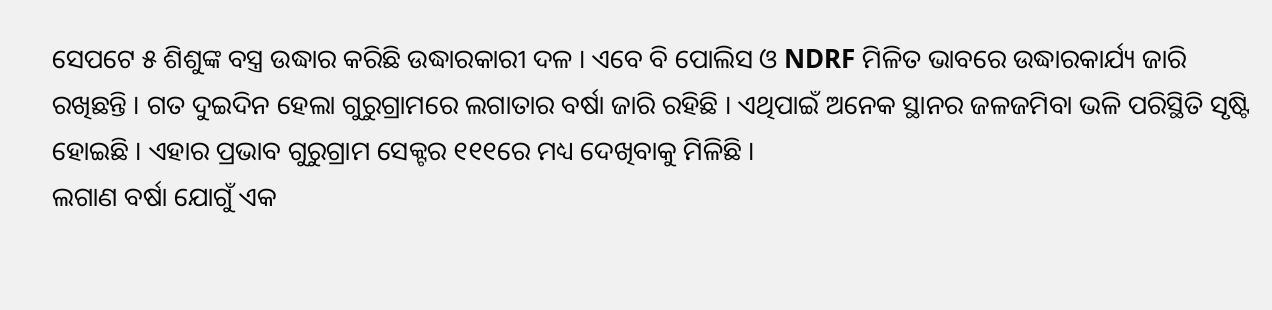ସେପଟେ ୫ ଶିଶୁଙ୍କ ବସ୍ତ୍ର ଉଦ୍ଧାର କରିଛି ଉଦ୍ଧାରକାରୀ ଦଳ । ଏବେ ବି ପୋଲିସ ଓ NDRF ମିଳିତ ଭାବରେ ଉଦ୍ଧାରକାର୍ଯ୍ୟ ଜାରି ରଖିଛନ୍ତି । ଗତ ଦୁଇଦିନ ହେଲା ଗୁରୁଗ୍ରାମରେ ଲଗାତାର ବର୍ଷା ଜାରି ରହିଛି । ଏଥିପାଇଁ ଅନେକ ସ୍ଥାନର ଜଳଜମିବା ଭଳି ପରିସ୍ଥିତି ସୃଷ୍ଟି ହୋଇଛି । ଏହାର ପ୍ରଭାବ ଗୁରୁଗ୍ରାମ ସେକ୍ଟର ୧୧୧ରେ ମଧ୍ୟ ଦେଖିବାକୁ ମିଳିଛି ।
ଲଗାଣ ବର୍ଷା ଯୋଗୁଁ ଏକ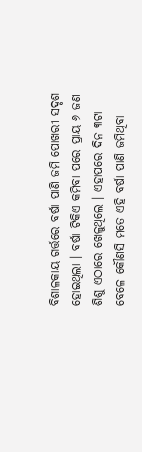ବିଶାଳକାୟ ଗର୍ତ୍ତରେ ବର୍ଷା ପାଣି ଜମି ପୋଖରୀ ସଦୃଶ ହୋଇଥିଲା । ବର୍ଷା ଟିକିଏ କମିବା ପରେ ପ୍ରାୟ ୬ ଜଣ ଶିଶୁ ଏଠାରେ ଖେଳୁଥିଲେ । ଏହାପରେ ଦିନ ୩ଟା ବେଳେ କୌଣସି ମତେ ଏହି ବର୍ଷା ପାଣି ଜମିଥିବା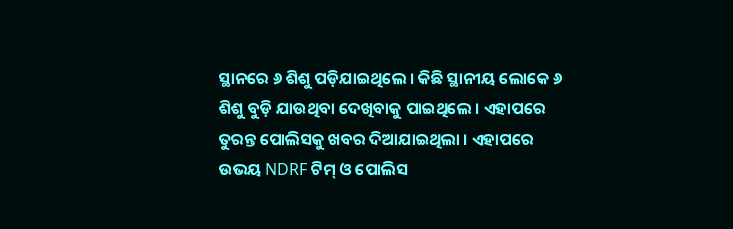ସ୍ଥାନରେ ୬ ଶିଶୁ ପଡ଼ିଯାଇଥିଲେ । କିଛି ସ୍ଥାନୀୟ ଲୋକେ ୬ ଶିଶୁ ବୁଡ଼ି ଯାଉଥିବା ଦେଖିବାକୁ ପାଇଥିଲେ । ଏହାପରେ ତୁରନ୍ତ ପୋଲିସକୁ ଖବର ଦିଆଯାଇଥିଲା । ଏହାପରେ ଉଭୟ NDRF ଟିମ୍ ଓ ପୋଲିସ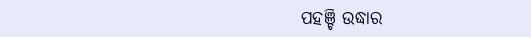ପହଞ୍ଚି ଉଦ୍ଧାର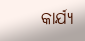କାର୍ଯ୍ୟ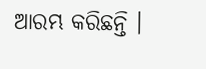ଆରମ୍ଭ କରିଛନ୍ତି ।